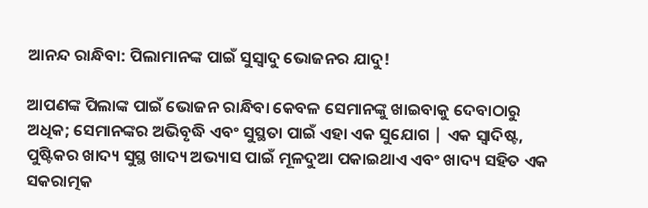ଆନନ୍ଦ ରାନ୍ଧିବା: ପିଲାମାନଙ୍କ ପାଇଁ ସୁସ୍ୱାଦୁ ଭୋଜନର ଯାଦୁ!

ଆପଣଙ୍କ ପିଲାଙ୍କ ପାଇଁ ଭୋଜନ ରାନ୍ଧିବା କେବଳ ସେମାନଙ୍କୁ ଖାଇବାକୁ ଦେବାଠାରୁ ଅଧିକ; ସେମାନଙ୍କର ଅଭିବୃଦ୍ଧି ଏବଂ ସୁସ୍ଥତା ପାଇଁ ଏହା ଏକ ସୁଯୋଗ | ଏକ ସ୍ୱାଦିଷ୍ଟ, ପୁଷ୍ଟିକର ଖାଦ୍ୟ ସୁସ୍ଥ ଖାଦ୍ୟ ଅଭ୍ୟାସ ପାଇଁ ମୂଳଦୁଆ ପକାଇଥାଏ ଏବଂ ଖାଦ୍ୟ ସହିତ ଏକ ସକରାତ୍ମକ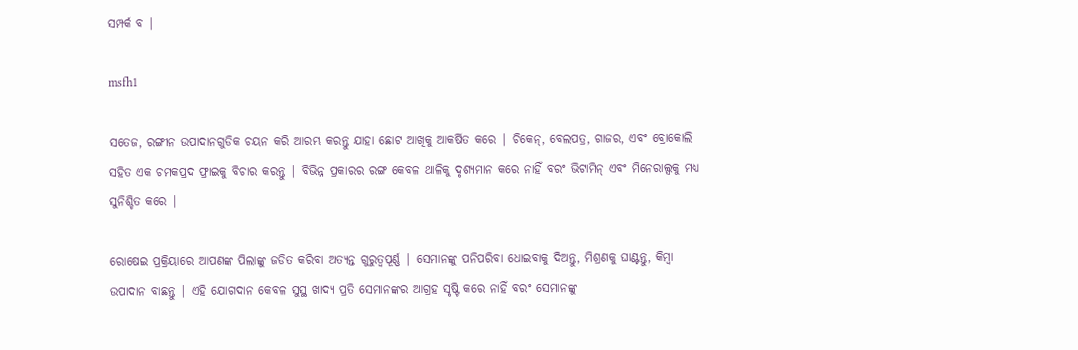ସମ୍ପର୍କ ବ |

msfh1

ସତେଜ, ରଙ୍ଗୀନ ଉପାଦାନଗୁଡିକ ଚୟନ କରି ଆରମ୍ଭ କରନ୍ତୁ ଯାହା ଛୋଟ ଆଖିକୁ ଆକର୍ଷିତ କରେ | ଚିକେନ୍, ବେଲପତ୍ର, ଗାଜର, ଏବଂ ବ୍ରୋକୋଲି ସହିତ ଏକ ଚମକପ୍ରଦ ଫ୍ରାଇକୁ ବିଚାର କରନ୍ତୁ | ବିଭିନ୍ନ ପ୍ରକାରର ରଙ୍ଗ କେବଳ ଥାଳିକୁ ଦୃଶ୍ୟମାନ କରେ ନାହିଁ ବରଂ ଭିଟାମିନ୍ ଏବଂ ମିନେରାଲ୍ସକୁ ମଧ୍ୟ ସୁନିଶ୍ଚିତ କରେ |

ରୋଷେଇ ପ୍ରକ୍ରିୟାରେ ଆପଣଙ୍କ ପିଲାଙ୍କୁ ଜଡିତ କରିବା ଅତ୍ୟନ୍ତ ଗୁରୁତ୍ୱପୂର୍ଣ୍ଣ | ସେମାନଙ୍କୁ ପନିପରିବା ଧୋଇବାକୁ ଦିଅନ୍ତୁ, ମିଶ୍ରଣକୁ ଘାଣ୍ଟନ୍ତୁ, କିମ୍ବା ଉପାଦାନ ବାଛନ୍ତୁ | ଏହି ଯୋଗଦାନ କେବଳ ସୁସ୍ଥ ଖାଦ୍ୟ ପ୍ରତି ସେମାନଙ୍କର ଆଗ୍ରହ ସୃଷ୍ଟି କରେ ନାହିଁ ବରଂ ସେମାନଙ୍କୁ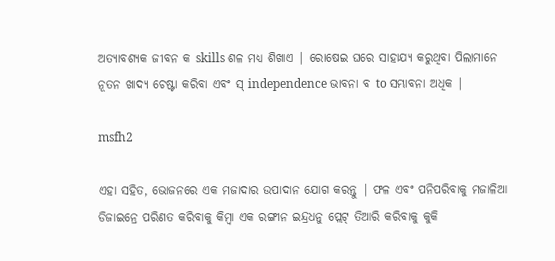ଅତ୍ୟାବଶ୍ୟକ ଜୀବନ କ skills ଶଳ ମଧ୍ୟ ଶିଖାଏ | ରୋଷେଇ ଘରେ ସାହାଯ୍ୟ କରୁଥିବା ପିଲାମାନେ ନୂତନ ଖାଦ୍ୟ ଚେଷ୍ଟା କରିବା ଏବଂ ସ୍ independence ଭାବନା ବ to ସମ୍ଭାବନା ଅଧିକ |

msfh2

ଏହା ସହିତ, ଭୋଜନରେ ଏକ ମଜାଦାର ଉପାଦାନ ଯୋଗ କରନ୍ତୁ | ଫଳ ଏବଂ ପନିପରିବାକୁ ମଜାଳିଆ ଡିଜାଇନ୍ରେ ପରିଣତ କରିବାକୁ କିମ୍ବା ଏକ ରଙ୍ଗୀନ ଇନ୍ଦ୍ରଧନୁ ପ୍ଲେଟ୍ ତିଆରି କରିବାକୁ କୁକି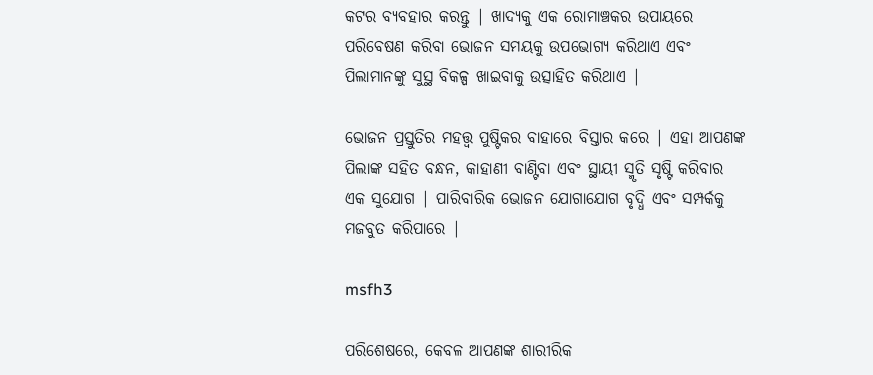କଟର ବ୍ୟବହାର କରନ୍ତୁ | ଖାଦ୍ୟକୁ ଏକ ରୋମାଞ୍ଚକର ଉପାୟରେ ପରିବେଷଣ କରିବା ଭୋଜନ ସମୟକୁ ଉପଭୋଗ୍ୟ କରିଥାଏ ଏବଂ ପିଲାମାନଙ୍କୁ ସୁସ୍ଥ ବିକଳ୍ପ ଖାଇବାକୁ ଉତ୍ସାହିତ କରିଥାଏ |

ଭୋଜନ ପ୍ରସ୍ତୁତିର ମହତ୍ତ୍ୱ ପୁଷ୍ଟିକର ବାହାରେ ବିସ୍ତାର କରେ | ଏହା ଆପଣଙ୍କ ପିଲାଙ୍କ ସହିତ ବନ୍ଧନ, କାହାଣୀ ବାଣ୍ଟିବା ଏବଂ ସ୍ଥାୟୀ ସ୍ମୃତି ସୃଷ୍ଟି କରିବାର ଏକ ସୁଯୋଗ | ପାରିବାରିକ ଭୋଜନ ଯୋଗାଯୋଗ ବୃଦ୍ଧି ଏବଂ ସମ୍ପର୍କକୁ ମଜବୁତ କରିପାରେ |

msfh3

ପରିଶେଷରେ, କେବଳ ଆପଣଙ୍କ ଶାରୀରିକ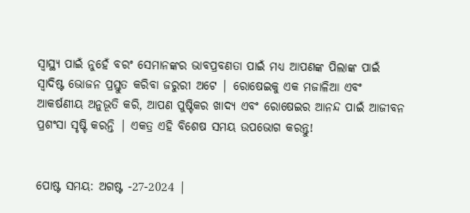ସ୍ୱାସ୍ଥ୍ୟ ପାଇଁ ନୁହେଁ ବରଂ ସେମାନଙ୍କର ଭାବପ୍ରବଣତା ପାଇଁ ମଧ୍ୟ ଆପଣଙ୍କ ପିଲାଙ୍କ ପାଇଁ ସ୍ୱାଦିଷ୍ଟ ଭୋଜନ ପ୍ରସ୍ତୁତ କରିବା ଜରୁରୀ ଅଟେ | ରୋଷେଇକୁ ଏକ ମଜାଳିଆ ଏବଂ ଆକର୍ଷଣୀୟ ଅନୁଭୂତି କରି, ଆପଣ ପୁଷ୍ଟିକର ଖାଦ୍ୟ ଏବଂ ରୋଷେଇର ଆନନ୍ଦ ପାଇଁ ଆଜୀବନ ପ୍ରଶଂସା ସୃଷ୍ଟି କରନ୍ତି | ଏକତ୍ର ଏହି ବିଶେଷ ସମୟ ଉପଭୋଗ କରନ୍ତୁ!


ପୋଷ୍ଟ ସମୟ: ଅଗଷ୍ଟ -27-2024 |